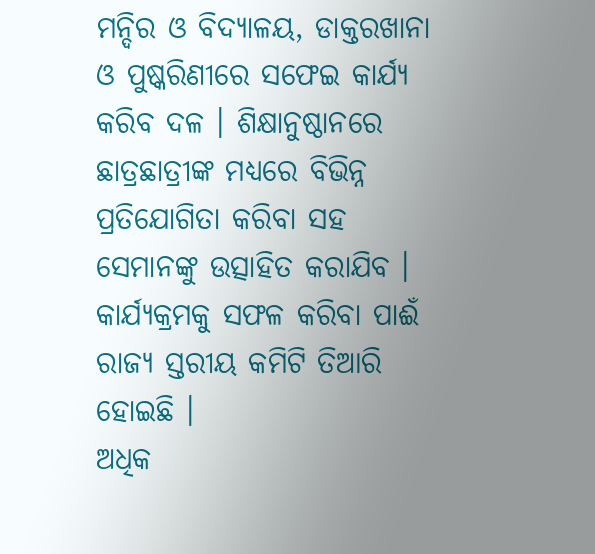ମନ୍ଦିର ଓ ବିଦ୍ୟାଳୟ, ଡାକ୍ତରଖାନା ଓ ପୁଷ୍କରିଣୀରେ ସଫେଇ କାର୍ଯ୍ୟ କରିବ ଦଳ । ଶିକ୍ଷାନୁଷ୍ଠାନରେ ଛାତ୍ରଛାତ୍ରୀଙ୍କ ମଧ୍ୟରେ ବିଭିନ୍ନ ପ୍ରତିଯୋଗିତା କରିବା ସହ ସେମାନଙ୍କୁ ଉତ୍ସାହିତ କରାଯିବ । କାର୍ଯ୍ୟକ୍ରମକୁ ସଫଳ କରିବା ପାଈଁ ରାଜ୍ୟ ସ୍ତରୀୟ କମିଟି ତିଆରି ହୋଇଛି ।
ଅଧିକ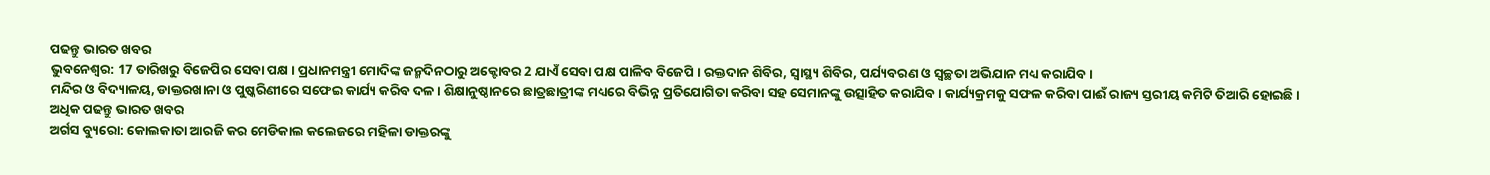ପଢନ୍ତୁ ଭାରତ ଖବର
ଭୁବନେଶ୍ୱର: 17 ତାରିଖରୁ ବିଜେପିର ସେବା ପକ୍ଷ । ପ୍ରଧାନମନ୍ତ୍ରୀ ମୋଦିଙ୍କ ଜନ୍ମଦିନଠାରୁ ଅକ୍ଟୋବର 2 ଯାଏଁ ସେବା ପକ୍ଷ ପାଳିବ ବିଜେପି । ରକ୍ତଦାନ ଶିବିର, ସ୍ବାସ୍ଥ୍ୟ ଶିବିର, ପର୍ଯ୍ୟବରଣ ଓ ସ୍ବଚ୍ଛତା ଅଭିଯାନ ମଧ୍ୟ କରାଯିବ ।
ମନ୍ଦିର ଓ ବିଦ୍ୟାଳୟ, ଡାକ୍ତରଖାନା ଓ ପୁଷ୍କରିଣୀରେ ସଫେଇ କାର୍ଯ୍ୟ କରିବ ଦଳ । ଶିକ୍ଷାନୁଷ୍ଠାନରେ ଛାତ୍ରଛାତ୍ରୀଙ୍କ ମଧ୍ୟରେ ବିଭିନ୍ନ ପ୍ରତିଯୋଗିତା କରିବା ସହ ସେମାନଙ୍କୁ ଉତ୍ସାହିତ କରାଯିବ । କାର୍ଯ୍ୟକ୍ରମକୁ ସଫଳ କରିବା ପାଈଁ ରାଜ୍ୟ ସ୍ତରୀୟ କମିଟି ତିଆରି ହୋଇଛି ।
ଅଧିକ ପଢନ୍ତୁ ଭାରତ ଖବର
ଅର୍ଗସ ବ୍ୟୁରୋ: କୋଲକାତା ଆରଜି କର ମେଡିକାଲ କଲେଜରେ ମହିଳା ଡାକ୍ତରଙ୍କୁ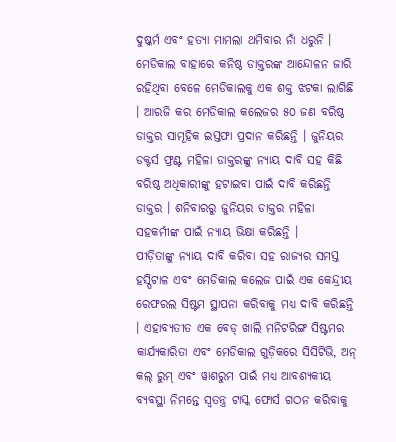ଦୁଷ୍କର୍ମ ଏବଂ ହତ୍ୟା ମାମଲା ଥମିବାର ନାଁ ଧରୁନି । ମେଡିକାଲ ବାହାରେ କନିଷ୍ଠ ଡାକ୍ତରଙ୍କ ଆନ୍ଦୋଳନ ଜାରି ରହିଥିବା ବେଳେ ମେଡିକାଲକୁ ଏକ ଶକ୍ତ ଝଟକା ଲାଗିଛି । ଆରଜି କର ମେଡିକାଲ କଲେଜର ୫୦ ଜଣ ବରିଷ୍ଠ ଡାକ୍ତର ସାମୂହିକ ଇସ୍ତଫା ପ୍ରଦାନ କରିଛନ୍ତି । ଜୁନିୟର ଡକ୍ଟର୍ସ ଫ୍ରଣ୍ଟ ମହିଳା ଡାକ୍ତରଙ୍କୁ ନ୍ୟାୟ ଦାବି ସହ କିଛି ବରିଷ୍ଠ ଅଧିକାରୀଙ୍କୁ ହଟାଇବା ପାଇଁ ଦାବି କରିଛନ୍ତି ଡାକ୍ତର । ଶନିବାରରୁ ଜୁନିୟର ଡାକ୍ତର ମହିଳା ସହକର୍ମୀଙ୍କ ପାଇଁ ନ୍ୟାୟ ଭିକ୍ଷା କରିଛନ୍ତି ।
ପୀଡ଼ିତାଙ୍କୁ ନ୍ୟାୟ ଦାବି କରିବା ସହ ରାଜ୍ୟର ସମସ୍ତ ହସ୍ପିଟାଳ ଏବଂ ମେଡିକାଲ କଲେଜ ପାଇଁ ଏକ କେନ୍ଦ୍ରୀୟ ରେଫରଲ ସିଷ୍ଟମ ସ୍ଥାପନା କରିବାକୁ ମଧ୍ୟ ଦାବି କରିଛନ୍ତି । ଏହାବ୍ୟତୀତ ଏକ ବେଡ୍ ଖାଲି ମନିଟରିଙ୍ଗ ସିଷ୍ଟମର କାର୍ଯ୍ୟକାରିତା ଏବଂ ମେଡିକାଲ ଗୁଡ଼ିକରେ ସିସିଟିଭି, ଅନ୍ କଲ୍ ରୁମ୍ ଏବଂ ୱାଶରୁମ ପାଇଁ ମଧ୍ୟ ଆବଶ୍ୟକୀୟ ବ୍ୟବସ୍ଥା ନିମନ୍ତେ ସ୍ୱତନ୍ତ୍ର ଟାସ୍କ ଫୋର୍ସ ଗଠନ କରିବାକୁ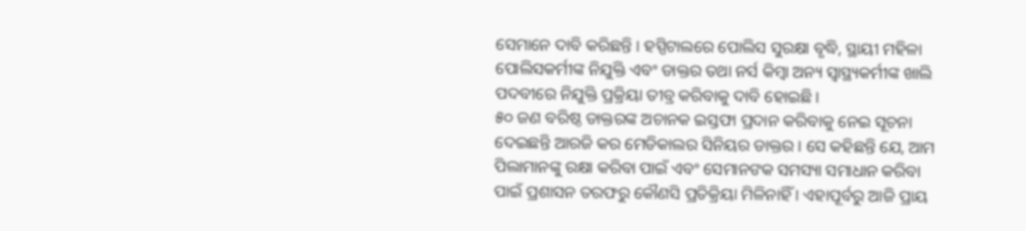ସେମାନେ ଦାବି କରିଛନ୍ତି । ହସ୍ପିଟାଲରେ ପୋଲିସ ସୁରକ୍ଷା ବୃଦ୍ଧି, ସ୍ଥାୟୀ ମହିଳା ପୋଲିସକର୍ମୀଙ୍କ ନିଯୁକ୍ତି ଏବଂ ଡାକ୍ତର ତଥା ନର୍ସ କିମ୍ବା ଅନ୍ୟ ସ୍ୱାସ୍ଥ୍ୟକର୍ମୀଙ୍କ ଖାଲି ପଦବୀରେ ନିଯୁକ୍ତି ପ୍ରକ୍ରିୟା ତୀବ୍ର କରିବାକୁ ଦାବି ହୋଇଛି ।
୫୦ ଜଣ ବରିଷ୍ଠ ଡାକ୍ତରଙ୍କ ଅଚାନକ ଇସ୍ତଫା ପ୍ରଦାନ କରିବାକୁ ନେଇ ସୂଚନା ଦେଇଛନ୍ତି ଆରଜି କର ମେଡିକାଲର ସିନିୟର ଡାକ୍ତର । ସେ କହିଛନ୍ତି ଯେ, ଆମ ପିଲାମାନଙ୍କୁ ରକ୍ଷା କରିବା ପାଇଁ ଏବଂ ସେମାନଙକ ସମସ୍ୟା ସମାଧାନ କରିବା ପାଇଁ ପ୍ରଶାସନ ତରଫରୁ କୌଣସି ପ୍ରତିକ୍ରିୟା ମିଳିନାହିଁ । ଏହାପୂର୍ବରୁ ଆଜି ପ୍ରାୟ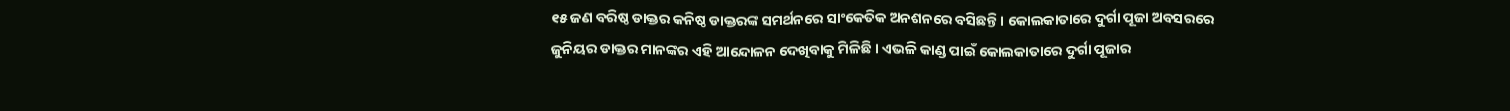୧୫ ଜଣ ବରିଷ୍ଠ ଡାକ୍ତର କନିଷ୍ଠ ଡାକ୍ତରଙ୍କ ସମର୍ଥନରେ ସାଂକେତିକ ଅନଶନରେ ବସିଛନ୍ତି । କୋଲକାତାରେ ଦୁର୍ଗା ପୂଜା ଅବସରରେ ଜୁନିୟର ଡାକ୍ତର ମାନଙ୍କର ଏହି ଆନ୍ଦୋଳନ ଦେଖିବାକୁ ମିଳିଛି । ଏଭଳି କାଣ୍ଡ ପାଇଁ କୋଲକାତାରେ ଦୁର୍ଗା ପୂଜାର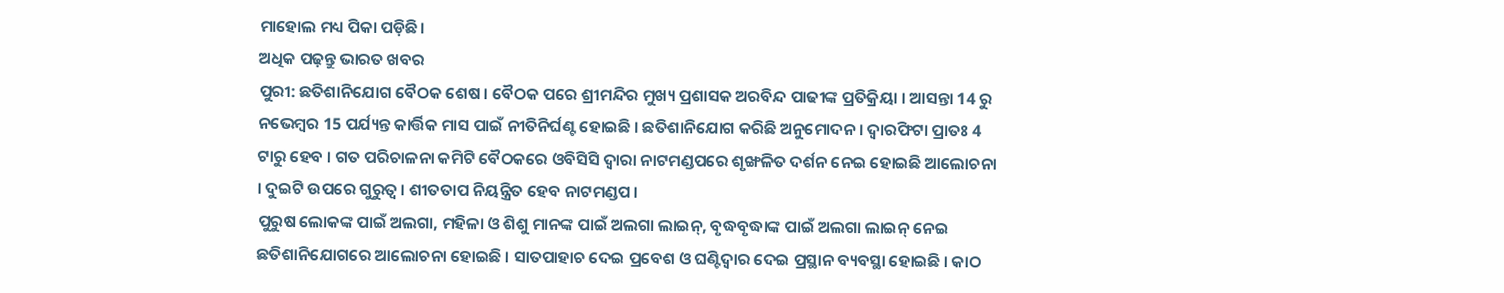ମାହୋଲ ମଧ୍ୟ ପିକା ପଡ଼ିଛି।
ଅଧିକ ପଢ଼ନ୍ତୁ ଭାରତ ଖବର
ପୁରୀ: ଛତିଶାନିଯୋଗ ବୈଠକ ଶେଷ । ବୈଠକ ପରେ ଶ୍ରୀମନ୍ଦିର ମୁଖ୍ୟ ପ୍ରଶାସକ ଅରବିନ୍ଦ ପାଢୀଙ୍କ ପ୍ରତିକ୍ରିୟା । ଆସନ୍ତା 14 ରୁ ନଭେମ୍ବର 15 ପର୍ଯ୍ୟନ୍ତ କାର୍ତ୍ତିକ ମାସ ପାଇଁ ନୀତିନିର୍ଘଣ୍ଟ ହୋଇଛି । ଛତିଶାନିଯୋଗ କରିଛି ଅନୁମୋଦନ । ଦ୍ୱାରଫିଟା ପ୍ରାତଃ 4 ଟାରୁ ହେବ । ଗତ ପରିଚାଳନା କମିଟି ବୈଠକରେ ଓବିସିସି ଦ୍ୱାରା ନାଟମଣ୍ଡପରେ ଶୃଙ୍ଖଳିତ ଦର୍ଶନ ନେଇ ହୋଇଛି ଆଲୋଚନା । ଦୁଇଟି ଉପରେ ଗୁରୁତ୍ୱ । ଶୀତତାପ ନିୟନ୍ତ୍ରିତ ହେବ ନାଟମଣ୍ଡପ ।
ପୁରୁଷ ଲୋକଙ୍କ ପାଇଁ ଅଲଗା, ମହିଳା ଓ ଶିଶୁ ମାନଙ୍କ ପାଇଁ ଅଲଗା ଲାଇନ୍, ବୃଦ୍ଧବୃଦ୍ଧାଙ୍କ ପାଇଁ ଅଲଗା ଲାଇନ୍ ନେଇ ଛତିଶାନିଯୋଗରେ ଆଲୋଚନା ହୋଇଛି । ସାତପାହାଚ ଦେଇ ପ୍ରବେଶ ଓ ଘଣ୍ଟିଦ୍ୱାର ଦେଇ ପ୍ରସ୍ଥାନ ବ୍ୟବସ୍ଥା ହୋଇଛି । କାଠ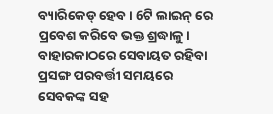ବ୍ୟାରିକେଡ୍ ହେବ। 6ଟି ଲାଇନ୍ ରେ ପ୍ରବେଶ କରିବେ ଭକ୍ତ ଶ୍ରଦ୍ଧାଳୁ। ବାହାରକାଠରେ ସେବାୟତ ରହିବା ପ୍ରସଙ୍ଗ ପରବର୍ତ୍ତୀ ସମୟରେ ସେବକଙ୍କ ସହ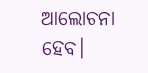ଆଲୋଚନା ହେବ।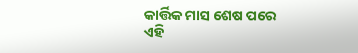କାର୍ତ୍ତିକ ମାସ ଶେଷ ପରେ ଏହି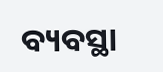ବ୍ୟବସ୍ଥା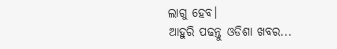ଲାଗୁ ହେବ।
ଆହୁରି ପଢନ୍ତୁ ଓଡିଶା ଖବର...